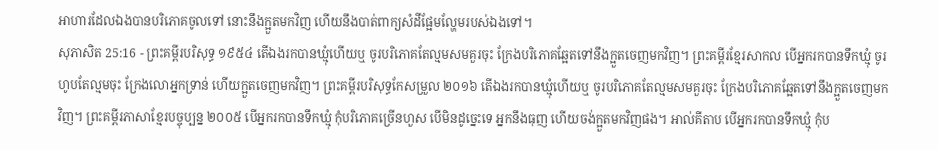អាហារដែលឯងបានបរិភោគចូលទៅ នោះនឹងក្អួតមកវិញ ហើយនឹងបាត់ពាក្យសំដីផ្អែមល្ហែមរបស់ឯងទៅ។
សុភាសិត 25:16 - ព្រះគម្ពីរបរិសុទ្ធ ១៩៥៤ តើឯងរកបានឃ្មុំហើយឬ ចូរបរិភោគតែល្មមសមគួរចុះ ក្រែងបរិភោគឆ្អែតទៅនឹងក្អួតចេញមកវិញ។ ព្រះគម្ពីរខ្មែរសាកល បើអ្នករកបានទឹកឃ្មុំ ចូរហូបតែល្មមចុះ ក្រែងលោអ្នកទ្រាន់ ហើយក្អួតចេញមកវិញ។ ព្រះគម្ពីរបរិសុទ្ធកែសម្រួល ២០១៦ តើឯងរកបានឃ្មុំហើយឬ ចូរបរិភោគតែល្មមសមគួរចុះ ក្រែងបរិភោគឆ្អែតទៅនឹងក្អួតចេញមកវិញ។ ព្រះគម្ពីរភាសាខ្មែរបច្ចុប្បន្ន ២០០៥ បើអ្នករកបានទឹកឃ្មុំ កុំបរិភោគច្រើនហួស បើមិនដូច្នេះទេ អ្នកនឹងធុញ ហើយចង់ក្អួតមកវិញផង។ អាល់គីតាប បើអ្នករកបានទឹកឃ្មុំ កុំប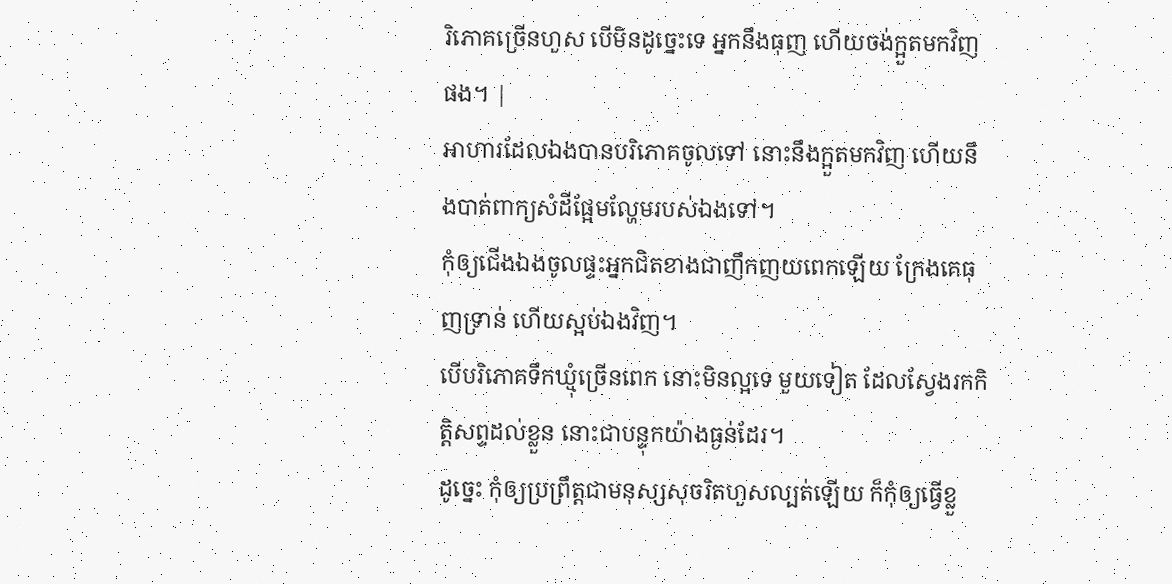រិភោគច្រើនហួស បើមិនដូច្នេះទេ អ្នកនឹងធុញ ហើយចង់ក្អួតមកវិញផង។ |
អាហារដែលឯងបានបរិភោគចូលទៅ នោះនឹងក្អួតមកវិញ ហើយនឹងបាត់ពាក្យសំដីផ្អែមល្ហែមរបស់ឯងទៅ។
កុំឲ្យជើងឯងចូលផ្ទះអ្នកជិតខាងជាញឹកញយពេកឡើយ ក្រែងគេធុញទ្រាន់ ហើយស្អប់ឯងវិញ។
បើបរិភោគទឹកឃ្មុំច្រើនពេក នោះមិនល្អទេ មួយទៀត ដែលស្វែងរកកិត្តិសព្ទដល់ខ្លួន នោះជាបន្ទុកយ៉ាងធ្ងន់ដែរ។
ដូច្នេះ កុំឲ្យប្រព្រឹត្តជាមនុស្សសុចរិតហួសល្បត់ឡើយ ក៏កុំឲ្យធ្វើខ្លួ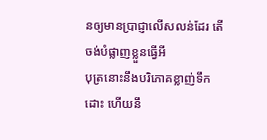នឲ្យមានប្រាជ្ញាលើសលន់ដែរ តើចង់បំផ្លាញខ្លួនធ្វើអី
បុត្រនោះនឹងបរិភោគខ្លាញ់ទឹកដោះ ហើយនឹ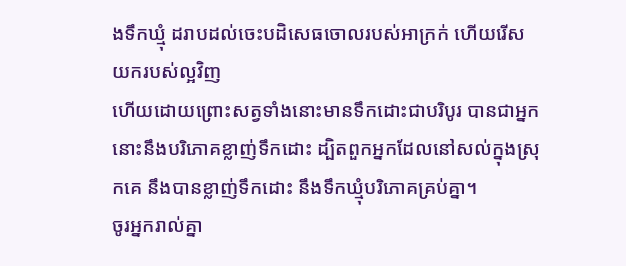ងទឹកឃ្មុំ ដរាបដល់ចេះបដិសេធចោលរបស់អាក្រក់ ហើយរើសយករបស់ល្អវិញ
ហើយដោយព្រោះសត្វទាំងនោះមានទឹកដោះជាបរិបូរ បានជាអ្នកនោះនឹងបរិភោគខ្លាញ់ទឹកដោះ ដ្បិតពួកអ្នកដែលនៅសល់ក្នុងស្រុកគេ នឹងបានខ្លាញ់ទឹកដោះ នឹងទឹកឃ្មុំបរិភោគគ្រប់គ្នា។
ចូរអ្នករាល់គ្នា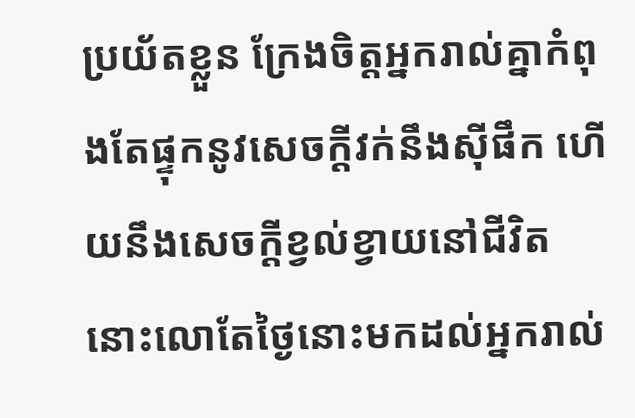ប្រយ័តខ្លួន ក្រែងចិត្តអ្នករាល់គ្នាកំពុងតែផ្ទុកនូវសេចក្ដីវក់នឹងស៊ីផឹក ហើយនឹងសេចក្ដីខ្វល់ខ្វាយនៅជីវិត នោះលោតែថ្ងៃនោះមកដល់អ្នករាល់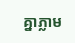គ្នាភ្លាម